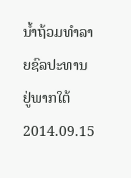ນໍ້າຖ້ວມທໍາລາຍຊົລປະທານ ຢູ່ພາກໃຕ້
2014.09.15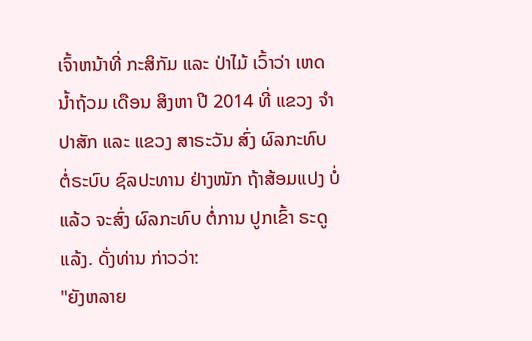ເຈົ້າຫນ້າທີ່ ກະສິກັມ ແລະ ປ່າໄມ້ ເວົ້າວ່າ ເຫດ ນ້ຳຖ້ວມ ເດືອນ ສິງຫາ ປີ 2014 ທີ່ ແຂວງ ຈຳປາສັກ ແລະ ແຂວງ ສາຣະວັນ ສົ່ງ ຜົລກະທົບ ຕໍ່ຣະບົບ ຊົລປະທານ ຢ່າງໜັກ ຖ້າສ້ອມແປງ ບໍ່ແລ້ວ ຈະສົ່ງ ຜົລກະທົບ ຕໍ່ການ ປູກເຂົ້າ ຣະດູແລ້ງ. ດັ່ງທ່ານ ກ່າວວ່າ:
"ຍັງຫລາຍ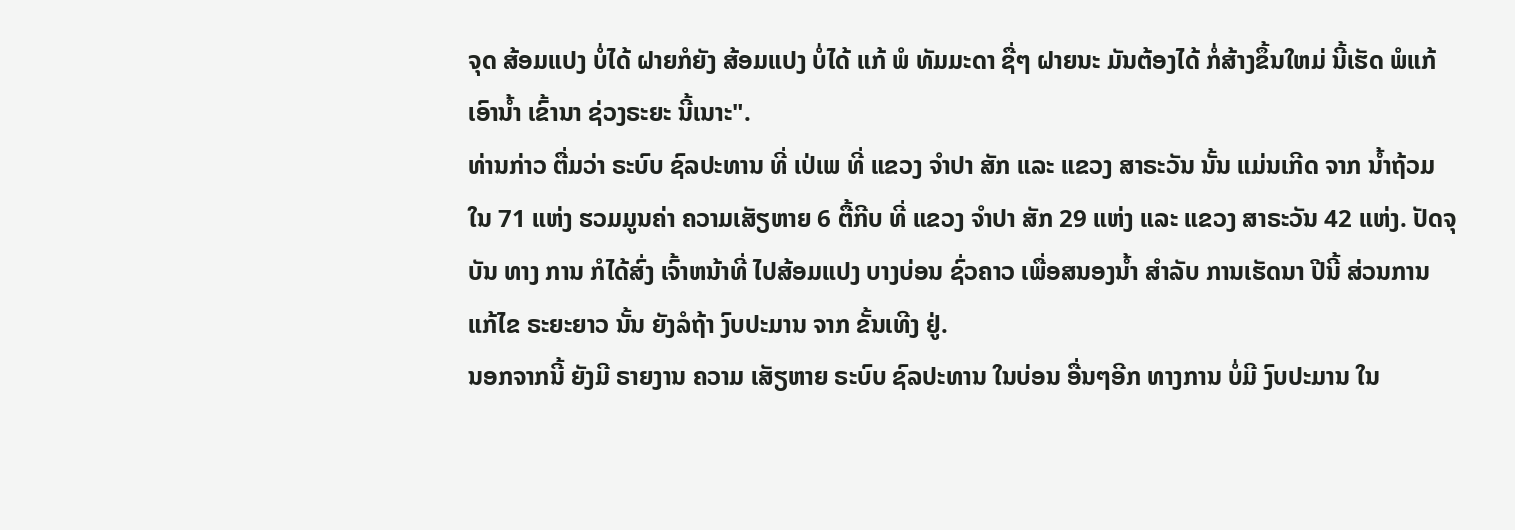ຈຸດ ສ້ອມແປງ ບໍ່ໄດ້ ຝາຍກໍຍັງ ສ້ອມແປງ ບໍ່ໄດ້ ແກ້ ພໍ ທັມມະດາ ຊື່ໆ ຝາຍນະ ມັນຕ້ອງໄດ້ ກໍ່ສ້າງຂຶ້ນໃຫມ່ ນີ້ເຮັດ ພໍແກ້ ເອົານ້ຳ ເຂົ້ານາ ຊ່ວງຣະຍະ ນີ້ເນາະ".
ທ່ານກ່າວ ຕື່ມວ່າ ຣະບົບ ຊົລປະທານ ທີ່ ເປ່ເພ ທີ່ ແຂວງ ຈຳປາ ສັກ ແລະ ແຂວງ ສາຣະວັນ ນັ້ນ ແມ່ນເກີດ ຈາກ ນ້ຳຖ້ວມ ໃນ 71 ແຫ່ງ ຮວມມູນຄ່າ ຄວາມເສັຽຫາຍ 6 ຕື້ກີບ ທີ່ ແຂວງ ຈຳປາ ສັກ 29 ແຫ່ງ ແລະ ແຂວງ ສາຣະວັນ 42 ແຫ່ງ. ປັດຈຸບັນ ທາງ ການ ກໍໄດ້ສົ່ງ ເຈົ້າຫນ້າທີ່ ໄປສ້ອມແປງ ບາງບ່ອນ ຊົ່ວຄາວ ເພື່ອສນອງນ້ຳ ສຳລັບ ການເຮັດນາ ປີນີ້ ສ່ວນການ ແກ້ໄຂ ຣະຍະຍາວ ນັ້ນ ຍັງລໍຖ້າ ງົບປະມານ ຈາກ ຂັ້ນເທີງ ຢູ່.
ນອກຈາກນີ້ ຍັງມີ ຣາຍງານ ຄວາມ ເສັຽຫາຍ ຣະບົບ ຊົລປະທານ ໃນບ່ອນ ອື່ນໆອີກ ທາງການ ບໍ່ມີ ງົບປະມານ ໃນ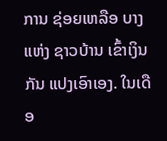ການ ຊ່ອຍເຫລືອ ບາງແຫ່ງ ຊາວບ້ານ ເຂົ້າເງິນກັນ ແປງເອົາເອງ. ໃນເດືອ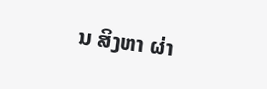ນ ສິງຫາ ຜ່າ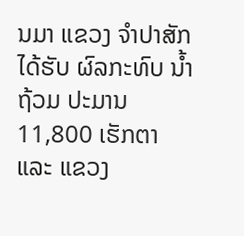ນມາ ແຂວງ ຈຳປາສັກ ໄດ້ຮັບ ຜົລກະທົບ ນ້ຳຖ້ວມ ປະມານ 11,800 ເຮັກຕາ ແລະ ແຂວງ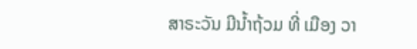ສາຣະວັນ ມີນ້ຳຖ້ວມ ທີ່ ເມືອງ ວາ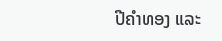ປີຄໍາທອງ ແລະ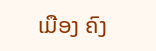ເມືອງ ຄົງ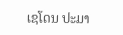ເຊໂດນ ປະມາ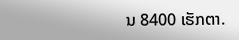ນ 8400 ເຮັກຕາ.